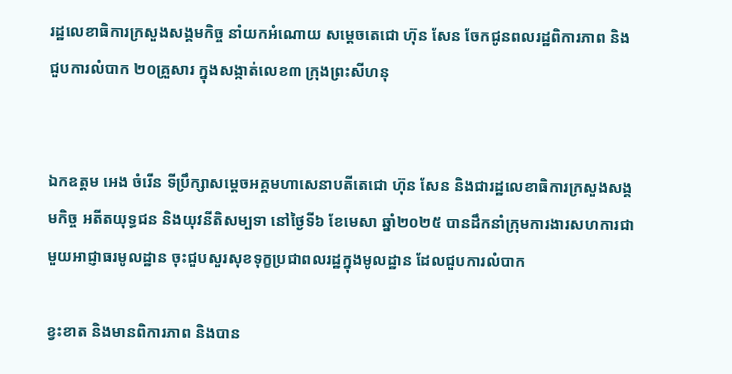រដ្ឋលេខាធិការក្រសួងសង្គមកិច្ច នាំយកអំណោយ សម្តេចតេជោ ហ៊ុន សែន ចែកជូនពលរដ្ឋពិការភាព និងជួបការលំបាក ២០គ្រួសារ ក្នុងសង្កាត់លេខ៣ ក្រុងព្រះសីហនុ


ឯកឧត្តម អេង ចំរើន ទីប្រឹក្សាសម្តេចអគ្គមហាសេនាបតីតេជោ ហ៊ុន សែន និងជារដ្ឋលេខាធិការក្រសួងសង្គមកិច្ច អតីតយុទ្ធជន និងយុវនីតិសម្បទា នៅថ្ងៃទី៦ ខែមេសា ឆ្នាំ២០២៥ បានដឹកនាំក្រុមការងារសហការជាមួយអាជ្ញាធរមូលដ្ឋាន ចុះជួបសួរសុខទុក្ខប្រជាពលរដ្ឋក្នុងមូលដ្ឋាន ដែលជួបការលំបាក

ខ្វះខាត និងមានពិការភាព និងបាន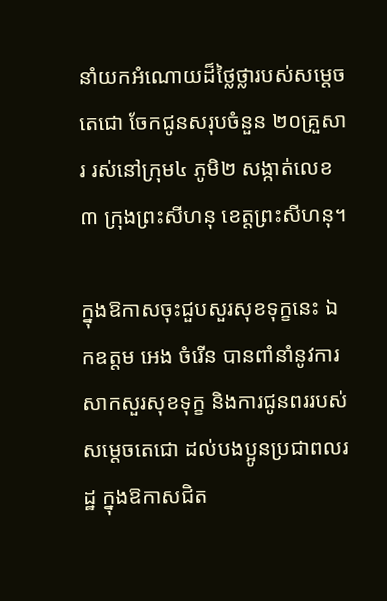នាំយកអំណោយដ៏ថ្លៃថ្លារបស់សម្តេចតេជោ ចែកជូនសរុបចំនួន ២០គ្រួសារ រស់នៅក្រុម៤ ភូមិ២ សង្កាត់លេខ៣ ក្រុងព្រះសីហនុ ខេត្តព្រះសីហនុ។

ក្នុងឱកាសចុះជួបសួរសុខទុក្ខនេះ ឯកឧត្តម អេង ចំរើន បានពាំនាំនូវការសាកសួរសុខទុក្ខ និងការជូនពររបស់សម្តេចតេជោ ដល់បងប្អូនប្រជាពលរដ្ឋ ក្នុងឱកាសជិត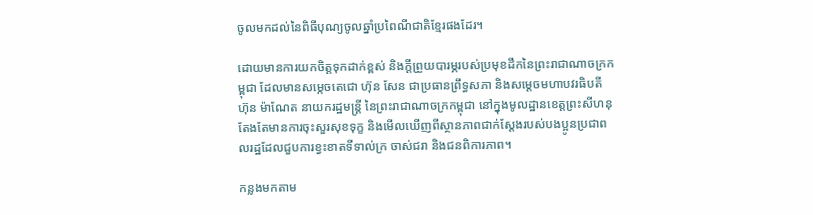ចូលមកដល់នៃពិធីបុណ្យចូលឆ្នាំប្រពៃណីជាតិខ្មែរផងដែរ។

ដោយមានការយកចិត្តទុកដាក់ខ្ពស់ និងក្តីព្រួយបារម្ភរបស់ប្រមុខដឹកនៃព្រះរាជាណាចក្រកម្ពុជា ដែលមានសម្កេចតេជោ ហ៊ុន សែន ជាប្រធានព្រឹទ្ធសភា និងសម្តេចមហាបវរធិបតី ហ៊ុន ម៉ាណែត នាយករដ្ឋមន្ត្រី នៃព្រះរាជាណាចក្រកម្ពុជា នៅក្នុងមូលដ្ឋានខេត្តព្រះសីហនុ តែងតែមានការចុះសួរសុខទុក្ខ និងមើលឃើញពីស្ថានភាពជាក់ស្តែងរបស់បងប្អូនប្រជាពលរដ្ឋដែលជួបការខ្វះខាតទីទាល់ក្រ ចាស់ជរា និងជនពិការភាព។

កន្លងមកតាម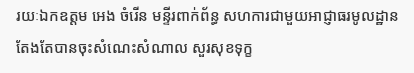រយៈឯកឧត្តម អេង ចំរើន មន្ទីរពាក់ព័ន្ធ សហការជាមួយអាជ្ញាធរមូលដ្ឋាន តែងតែបានចុះសំណេះសំណាល សួរសុខទុក្ខ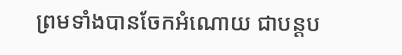ព្រមទាំងបានចែកអំណោយ ជាបន្តប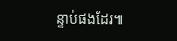ន្ទាប់ផងដែរ៕